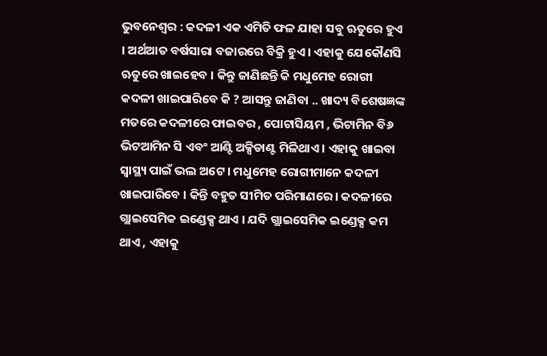ଭୁବନେଶ୍ୱର : କଦଳୀ ଏକ ଏମିତି ଫଳ ଯାହା ସବୁ ଋତୁରେ ହୁଏ । ଅର୍ଥଆତ ବର୍ଷସାରା ବଜାରରେ ବିକ୍ରି ହୁଏ । ଏହାକୁ ଯେକୌଣସି ଋତୁରେ ଖାଇହେବ । କିନ୍ତୁ ଜାଣିଛନ୍ତି କି ମଧୁମେହ ରୋଗୀ କଦଳୀ ଖାଇପାରିବେ କି ? ଆସନ୍ତୁ ଜାଣିବା .. ଖାଦ୍ୟ ବିଶେଷଜ୍ଞଙ୍କ ମତରେ କଦଳୀରେ ଫାଇବର , ପୋଟାସିୟମ , ଭିଟାମିନ ବି୬ ଭିଟଆମିନ ସି ଏବଂ ଆଣ୍ଟି ଅକ୍ସିଡାଣ୍ଟ ମିଳିଥାଏ । ଏହାକୁ ଖାଇବା ସ୍ୱାସ୍ଥ୍ୟ ପାଇଁ ଭଲ ଅଟେ । ମଧୁମେହ ରୋଗୀମାନେ କଦଳୀ ଖାଇପାରିବେ । କିନ୍ତି ବହୁତ ସୀମିତ ପରିମାଣରେ । କଦଳୀରେ ଗ୍ଲାଇସେମିକ ଇଣ୍ଡେକ୍ସ ଥାଏ । ଯଦି ଗ୍ଲାଇସେମିକ ଇଣ୍ଡେକ୍ସ କମ ଥାଏ , ଏହାକୁ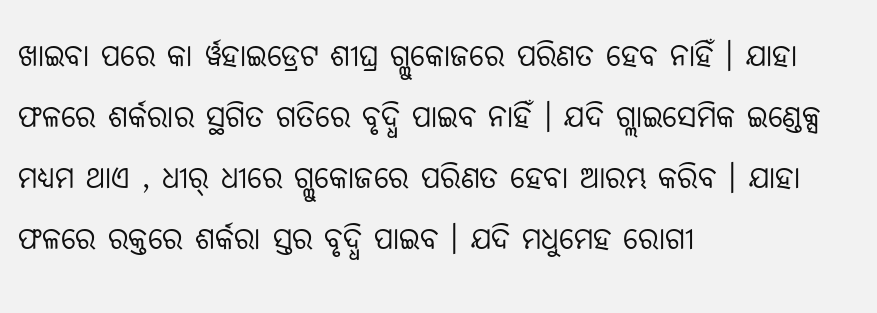ଖାଇବା ପରେ କା ର୍ୱହାଇଡ୍ରେଟ ଶୀଘ୍ର ଗ୍ଲୁକୋଜରେ ପରିଣତ ହେବ ନାହିଁ । ଯାହା ଫଳରେ ଶର୍କରାର ସ୍ଥଗିତ ଗତିରେ ବୃଦ୍ଧି ପାଇବ ନାହିଁ । ଯଦି ଗ୍ଲାଇସେମିକ ଇଣ୍ଡେକ୍ସ ମଧ୍ୟମ ଥାଏ , ଧୀର୍ ଧୀରେ ଗ୍ଲୁକୋଜରେ ପରିଣତ ହେବା ଆରମ୍ଭ କରିବ । ଯାହା ଫଳରେ ରକ୍ତରେ ଶର୍କରା ସ୍ତର ବୃଦ୍ଧି ପାଇବ । ଯଦି ମଧୁମେହ ରୋଗୀ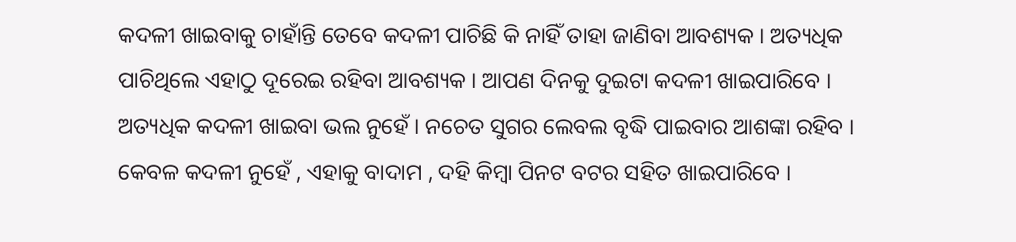କଦଳୀ ଖାଇବାକୁ ଚାହାଁନ୍ତି ତେବେ କଦଳୀ ପାଚିଛି କି ନାହିଁ ତାହା ଜାଣିବା ଆବଶ୍ୟକ । ଅତ୍ୟଧିକ ପାଚିଥିଲେ ଏହାଠୁ ଦୂରେଇ ରହିବା ଆବଶ୍ୟକ । ଆପଣ ଦିନକୁ ଦୁଇଟା କଦଳୀ ଖାଇପାରିବେ । ଅତ୍ୟଧିକ କଦଳୀ ଖାଇବା ଭଲ ନୁହେଁ । ନଚେତ ସୁଗର ଲେବଲ ବୃଦ୍ଧି ପାଇବାର ଆଶଙ୍କା ରହିବ । କେବଳ କଦଳୀ ନୁହେଁ , ଏହାକୁ ବାଦାମ , ଦହି କିମ୍ବା ପିନଟ ବଟର ସହିତ ଖାଇପାରିବେ ।